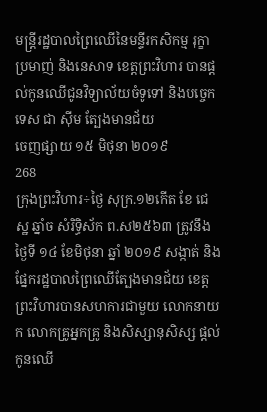មន្ត្រីរដ្ឋបាលព្រៃឈើនៃមន្ទីរកសិកម្ម រុក្ខាប្រមាញ់ និងនេសាទ ខេត្តព្រះវិហារ បានផ្តល់កូនឈើជូនវិទ្យាល័យចំទូទៅ និងបច្ចេកទេស ជា ស៊ីម ត្បែងមានជ័យ
ចេញផ្សាយ ១៥ មិថុនា ២០១៩
268
ក្រុងព្រះវិហារ÷ថ្ងៃ សុក្រ.១២កើត ខែ ជេស្ឋ ឆ្នាំច សំរិទ្ធិស័ក ព.ស២៥៦៣ ត្រូវនឹងថ្ងៃទី ១៤ ខែមិថុនា ឆ្នាំ ២០១៩ សង្កាត់ និងផ្នែករដ្ឋបាលព្រៃឈើត្បែងមានជ័យ ខេត្តព្រះវិហារបានសហការជាមួយ លោកនាយក លោកគ្រូអ្នកគ្រូ និងសិស្សានុសិស្ស ផ្តល់កូនឈើ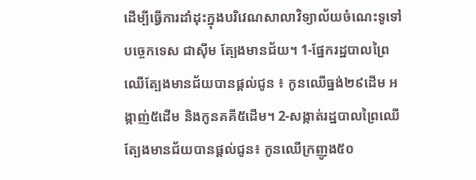ដើម្បីធ្វើការដាំដុះក្នុងបរិវេណសាលាវិទ្យាល័យចំណេះទូទៅបច្ចេកទេស ជាស៊ីម ត្បែងមានជ័យ។ 1-ផ្នែករដ្ឋបាលព្រៃឈើត្បែងមានជ័យបានផ្តល់ជូន ៖ កូនឈើធ្នង់២៩ដើម អង្កាញ់៥ដើម និងកូនគគី៥ដើម។ 2-សង្កាត់រដ្ឋបាលព្រៃឈើត្បែងមានជ័យបានផ្តល់ជូន៖ កូនឈើក្រញូង៥០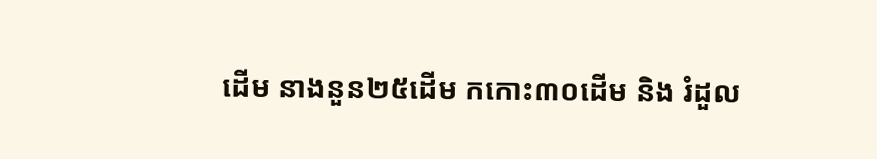ដើម នាងនួន២៥ដើម កកោះ៣០ដើម និង រំដួល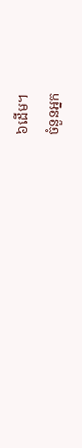៦ដើម។
ចំនួនអ្នក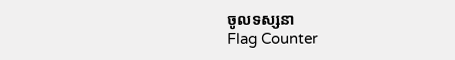ចូលទស្សនា
Flag Counter